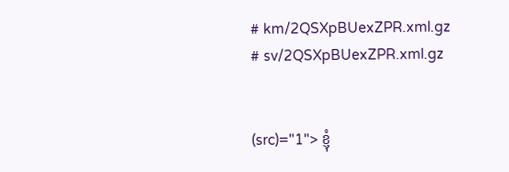# km/2QSXpBUexZPR.xml.gz
# sv/2QSXpBUexZPR.xml.gz


(src)="1"> ខ្ញុំ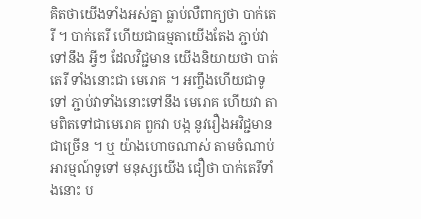គិតថាយើងទាំងអស់គ្នា ធ្លាប់លឺពាក្យថា បាក់តេរី ។ បាក់តេរី ហើយជាធម្មតាយើងតែង ភ្ជាប់វាទៅនឹង អ្វីៗ ដែលវិជ្ជមាន យើងនិយាយថា បាត់តេរី ទាំងនោះជា មេរោគ ។ អញ្ចឹងហើយជាទូទៅ ភ្ជាប់វាទាំងនោះទៅនឹង មេរោគ ហើយវា តាមពិតទៅជាមេរោគ ពួកវា បង្ក នូវរឿងអវិជ្ជមានជាច្រើន ។ ឬ យ៉ាងហោចណាស់ តាមចំណាប់អារម្មណ៍ទូទៅ មនុស្សយើង ជឿថា បាក់តេរីទាំងនោះ ប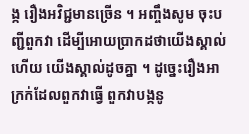ង្ក រឿងអវិជ្ជមានច្រើន ។ អញ្ចឹងសូម ចុះបញ្ជីពួកវា ដើម្បីអោយប្រាកដថាយើងស្គាល់ ហើយ យើងស្គាល់ដូចគ្នា ។ ដូច្នេះរឿងអាក្រក់ដែលពួកវាធ្វើ ពួកវាបង្កនូ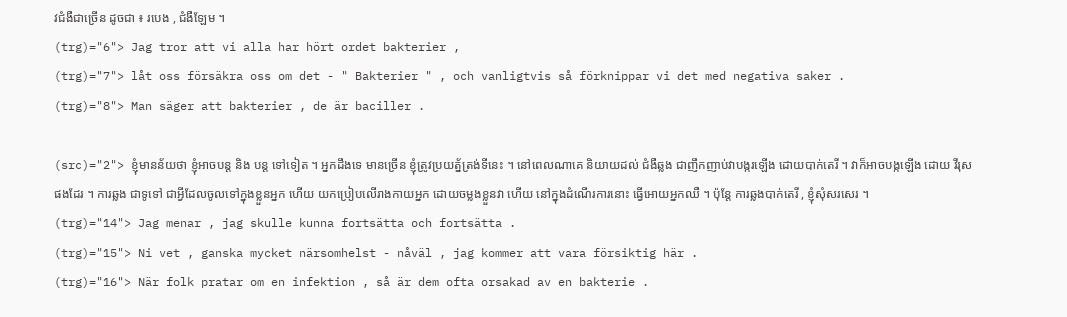វជំងឺជាច្រើន ដូចជា ៖ របេង , ជំងឺឡែម ។
(trg)="6"> Jag tror att vi alla har hört ordet bakterier ,
(trg)="7"> låt oss försäkra oss om det - " Bakterier " , och vanligtvis så förknippar vi det med negativa saker .
(trg)="8"> Man säger att bakterier , de är baciller .

(src)="2"> ខ្ញុំមានន័យថា ខ្ញុំអាចបន្ត និង បន្ត ទៅទៀត ។ អ្នកដឹងទេ មានច្រើន ខ្ញុំត្រូវប្រយត្ន័ត្រង់ទីនេះ ។ នៅពេលណាគេ និយាយដល់ ជំងឺឆ្លង ជាញឹកញាប់វាបង្ករឡើង ដោយបាក់តេរី ។ វាក៏អាចបង្កឡើង ដោយ វីរុស ផងដែរ ។ ការឆ្លង ជាទូទៅ ជាអ្វីដែលចូលទៅក្នុងខ្លួនអ្នក ហើយ យកប្រៀបលើរាងកាយអ្នក ដោយចម្លងខ្លួនវា ហើយ នៅក្នុងដំណើរការនោះ ធ្វើអោយអ្នកឈឺ ។ ប៉ុន្តែ ការឆ្លងបាក់តេរី , ខ្ញុំសុំសរសេរ ។
(trg)="14"> Jag menar , jag skulle kunna fortsätta och fortsätta .
(trg)="15"> Ni vet , ganska mycket närsomhelst - nåväl , jag kommer att vara försiktig här .
(trg)="16"> När folk pratar om en infektion , så är dem ofta orsakad av en bakterie .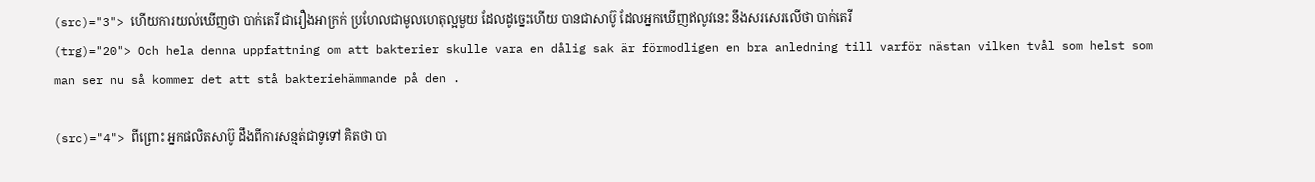(src)="3"> ហើយការយល់ឃើញថា បាក់តេរី ជារឿងអាក្រក់ ប្រហែលជាមូលហេតុល្អមួយ ដែលដូច្នេះហើយ បានជាសាប៊ូ ដែលអ្នកឃើញឥលូវនេះ នឹងសរសេរលើថា បាក់តេរី
(trg)="20"> Och hela denna uppfattning om att bakterier skulle vara en dålig sak är förmodligen en bra anledning till varför nästan vilken tvål som helst som man ser nu så kommer det att stå bakteriehämmande på den .

(src)="4"> ពីព្រោះ អ្នកផលិតសាប៊ូ ដឹងពីការសន្មត់ជាទូទៅ គិតថា បា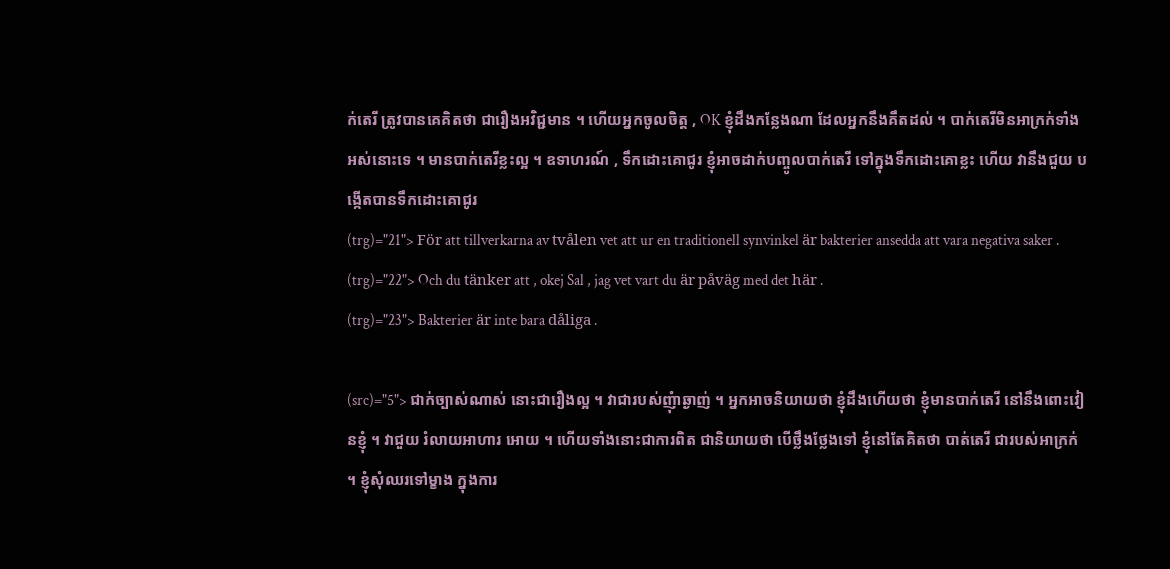ក់តេរី ត្រូវបានគេគិតថា ជារឿងអវិជ្ជមាន ។ ហើយអ្នកចូលចិត្ត , OK ខ្ញុំដឹងកន្លែងណា ដែលអ្នកនឹងគឹតដល់ ។ បាក់តេរីមិនអាក្រក់ទាំងអស់នោះទេ ។ មានបាក់តេរីខ្លះល្អ ។ ឧទាហរណ៍ , ទឹកដោះគោជូរ ខ្ញុំអាចដាក់បញ្ចូលបាក់តេរី ទៅក្នុងទឹកដោះគោខ្លះ ហើយ វានឹងជួយ បង្កើតបានទឹកដោះគោជូរ
(trg)="21"> För att tillverkarna av tvålen vet att ur en traditionell synvinkel är bakterier ansedda att vara negativa saker .
(trg)="22"> Och du tänker att , okej Sal , jag vet vart du är påväg med det här .
(trg)="23"> Bakterier är inte bara dåliga .

(src)="5"> ជាក់ច្បាស់ណាស់ នោះជារឿងល្អ ។ វាជារបស់ញុំាឆ្ងាញ់ ។ អ្នកអាចនិយាយថា ខ្ញុំដឹងហើយថា ខ្ញុំមានបាក់តេរី នៅនឹងពោះវៀនខ្ញុំ ។ វាជួយ រំលាយអាហារ អោយ ។ ហើយទាំងនោះជាការពិត ជានិយាយថា បើថ្លឹងថ្លែងទៅ ខ្ញុំនៅតែគិតថា បាត់តេរី ជារបស់អាក្រក់ ។ ខ្ញុំសុំឈរទៅម្ខាង ក្នុងការ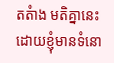តតំាង មតិគ្នានេះ ដោយខ្ញុំមានទំនោ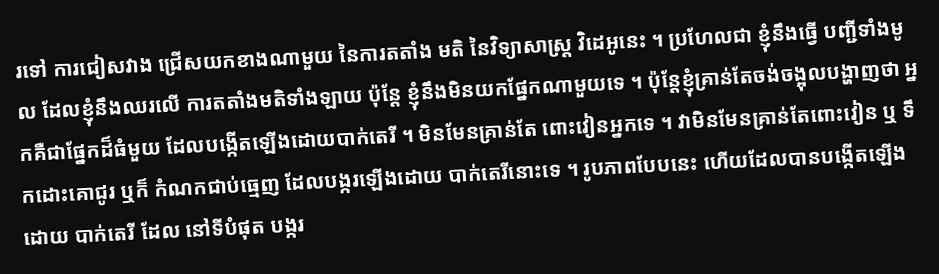រទៅ ការជៀសវាង ជ្រើសយកខាងណាមួយ នៃការតតាំង មតិ នៃវិទ្យាសាស្ត្រ វិដេអូនេះ ។ ប្រហែលជា ខ្ញុំនឹងធ្វើ បញ្ជីទាំងមូល ដែលខ្ញុំនឹងឈរលើ ការតតាំងមតិទាំងឡាយ ប៉ុន្តែ ខ្ញុំនឹងមិនយកផ្នែកណាមួយទេ ។ ប៉ុន្តែខ្ញុំគ្រាន់តែចង់ចង្អុលបង្ហាញថា អ្នកគឺជាផ្នែកដ៏ធំមួយ ដែលបង្កើតឡើងដោយបាក់តេរី ។ មិនមែនគ្រាន់តែ ពោះវៀនអ្នកទេ ។ វាមិនមែនគ្រាន់តែពោះវៀន ឬ ទឹកដោះគោជូរ ឬក៏ កំណកជាប់ធ្មេញ ដែលបង្ករឡើងដោយ បាក់តេរីនោះទេ ។ រូបភាពបែបនេះ ហើយដែលបានបង្កើតឡើងដោយ បាក់តេរី ដែល នៅទីបំផុត បង្ករ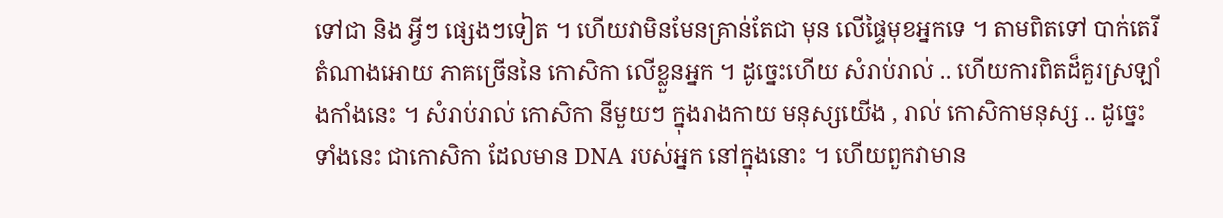ទៅជា និង អ្វីៗ ផ្សេងៗទៀត ។ ហើយវាមិនមែនគ្រាន់តែជា មុន លើផ្ទៃមុខអ្នកទេ ។ តាមពិតទៅ បាក់តេរី តំណាងអោយ ភាគច្រើននៃ កោសិកា លើខ្លួនអ្នក ។ ដូច្នេះហើយ សំរាប់រាល់ .. ហើយការពិតដ៏គួរស្រឡាំងកាំងនេះ ។ សំរាប់រាល់ កោសិកា នីមួយៗ ក្នុងរាងកាយ មនុស្សយើង , រាល់ កោសិកាមនុស្ស .. ដូច្នេះទាំងនេះ ជាកោសិកា ដែលមាន DNA របស់អ្នក នៅក្នុងនោះ ។ ហើយពួកវាមាន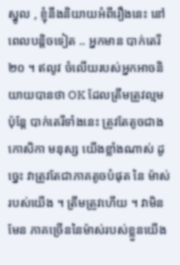ស្នូល , ខ្ញុំនឹងនិយាយអំពីរឿងនេះ នៅពេលបន្តិចទៀត .. អ្នកមាន បាក់តេរី ២០ ។ ឥលូវ ចំលើយរបស់អ្នកអាចនិយាយបានថា OK ដែលត្រឹមត្រូវល្មម ប៉ុន្តែ បាក់តេរីទាំងនេះ ត្រូវតែតូចជាង កោសិកា មនុស្ស យើងខ្លាំងណាស់ ដូច្នេះ វាត្រូវតែជាភាគតូចបំផុត នៃ ម៉ាស់របស់យើង ។ ត្រឹមត្រូវហើយ ។ វាមិនមែន ភាគច្រើននៃម៉ាស់របស់ខ្លួនយើង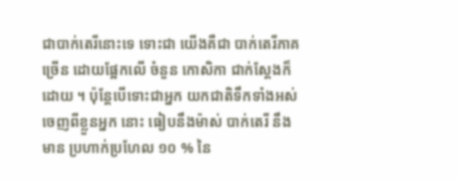ជាបាក់តេរីនោះទេ ទោះជា យើងគឺជា បាក់តេរីភាគច្រើន ដោយផ្អែកលើ ចំនួន កោសិកា ជាក់ស្តែងក៏ដោយ ។ ប៉ុន្តែបើទោះជាអ្នក យកជាតិទឹកទាំងអស់ចេញពីខ្លួនអ្នក នោះ ធៀបនឹងម៉ាស់ បាក់តេរី នឹងមាន ប្រហាក់ប្រហែល ១០ % នៃ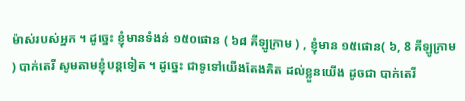ម៉ាស់របស់អ្នក ។ ដូច្នេះ ខ្ញុំមានទំងន់ ១៥០ផោន ( ៦៨ គីឡូក្រាម ) , ខ្ញុំមាន ១៥ផោន( ៦, 8 គីឡូក្រាម ) បាក់តេរី សូមតាមខ្ញុំបន្តទៀត ។ ដូច្នេះ ជាទូទៅយើងតែងគិត ដល់ខ្លួនយើង ដូចជា បាក់តេរី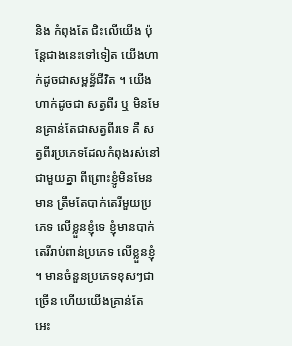និង កំពុងតែ ជិះលើយើង ប៉ុន្តែជាងនេះទៅទៀត យើងហាក់ដូចជាសម្ពន្ធ័ជីវិត ។ យើងហាក់ដូចជា សត្វពីរ ឬ មិនមែនគ្រាន់តែជាសត្វពីរទេ គឺ សត្វពីរប្រភេទដែលកំពុងរស់នៅជាមួយគ្នា ពីព្រោះខ្ញូំមិនមែនមាន ត្រឹមតែបាក់តេរីមួយប្រភេទ លើខ្លួនខ្ញុំទេ ខ្ញុំមានបាក់តេរីរាប់ពាន់ប្រភេទ លើខ្លួនខ្ញុំ ។ មានចំនួនប្រភេទខុសៗជាច្រើន ហើយយើងគ្រាន់តែ អេះ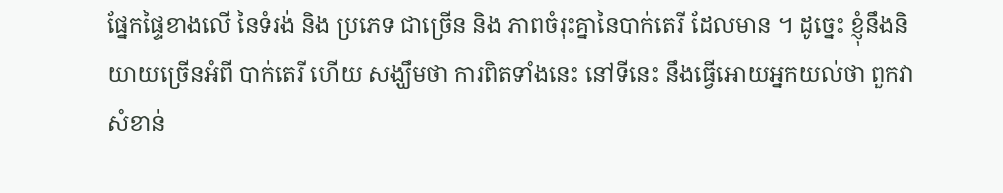ផ្នែកផ្ទៃខាងលើ នៃទំរង់ និង ប្រភេទ ជាច្រើន និង ភាពចំរុះគ្នានៃបាក់តេរី ដែលមាន ។ ដូច្នេះ ខ្ញុំនឹងនិយាយច្រើនអំពី បាក់តេរី ហើយ សង្ឃឹមថា ការពិតទាំងនេះ នៅទីនេះ នឹងធ្វើអោយអ្នកយល់ថា ពួកវា សំខាន់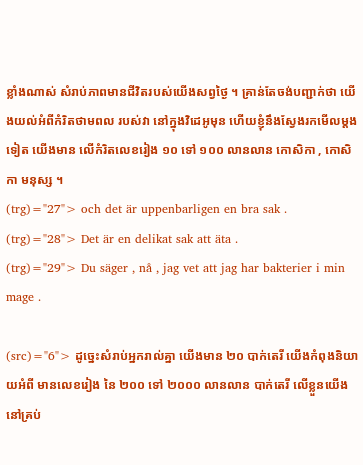ខ្លាំងណាស់ សំរាប់ភាពមានជីវិតរបស់យើងសព្វថ្ងៃ ។ គ្រាន់តែចង់បញ្ជាក់ថា យើងយល់អំពីកំរិតថាមពល របស់វា នៅក្នុងវិដេអូមុន ហើយខ្ញុំនឹងស្វែងរកមើលម្តងទៀត យើងមាន លើកំរិតលេខរៀង ១០ ទៅ ១០០ លានលាន កោសិកា , កោសិកា មនុស្ស ។
(trg)="27"> och det är uppenbarligen en bra sak .
(trg)="28"> Det är en delikat sak att äta .
(trg)="29"> Du säger , nå , jag vet att jag har bakterier i min mage .

(src)="6"> ដូច្នេះសំរាប់អ្នករាល់គ្នា យើងមាន ២០ បាក់តេរី យើងកំពុងនិយាយអំពី មានលេខរៀង នៃ ២០០ ទៅ ២០០០ លានលាន បាក់តេរី លើខ្លួនយើងនៅគ្រប់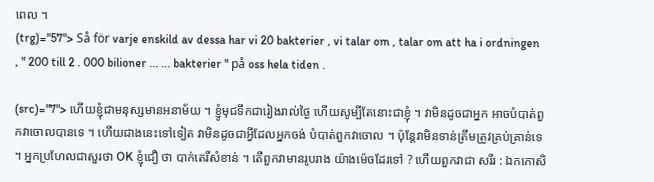ពេល ។
(trg)="57"> Så för varje enskild av dessa har vi 20 bakterier , vi talar om , talar om att ha i ordningen , " 200 till 2 . 000 bilioner ... ... bakterier " på oss hela tiden .

(src)="7"> ហើយខ្ញុំជាមនុស្សមានអនាម័យ ។ ខ្ញូំមុជទឹកជារៀងរាល់ថ្ងៃ ហើយសូម្បីតែនោះជាខ្ញុំ ។ វាមិនដូចជាអ្នក អាចបំបាត់ពួកវាចោលបានទេ ។ ហើយជាងនេះទៅទៀត វាមិនដូចជាអ្វីដែលអ្នកចង់ បំបាត់ពួកវាចោល ។ ប៉ុន្តែវាមិនទាន់ត្រឹមត្រូវគ្រប់គ្រាន់ទេ ។ អ្នកប្រហែលជាសួរថា OK ខ្ញុំជឿ ថា បាក់តេរីសំខាន់ ។ តើពួកវាមានរូបរាង យ៉ាងម៉េចដែរទៅ ? ហើយពួកវាជា សរីរ : ឯកកោសិ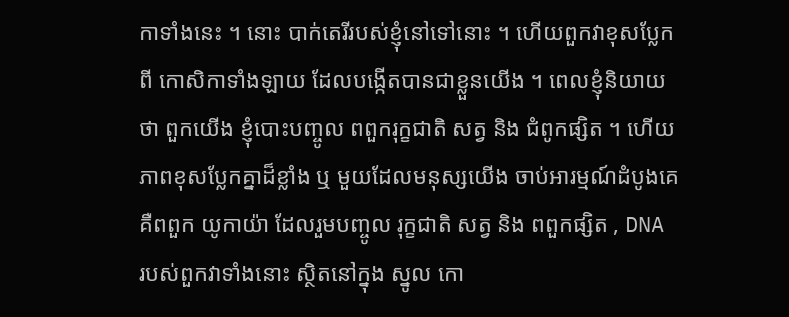កាទាំងនេះ ។ នោះ បាក់តេរីរបស់ខ្ញុំនៅទៅនោះ ។ ហើយពួកវាខុសប្លែកពី កោសិកាទាំងឡាយ ដែលបង្កើតបានជាខ្លួនយើង ។ ពេលខ្ញុំនិយាយថា ពួកយើង ខ្ញុំបោះបញ្ចូល ពពួករុក្ខជាតិ សត្វ និង ជំពូកផ្សិត ។ ហើយភាពខុសប្លែកគ្នាដ៏ខ្លាំង ឬ មួយដែលមនុស្សយើង ចាប់អារម្មណ៍ដំបូងគេ គឺពពួក យូកាយ៉ា ដែលរួមបញ្ចូល រុក្ខជាតិ សត្វ និង ពពួកផ្សិត , DNA របស់ពួកវាទាំងនោះ ស្ថិតនៅក្នុង ស្នូល កោ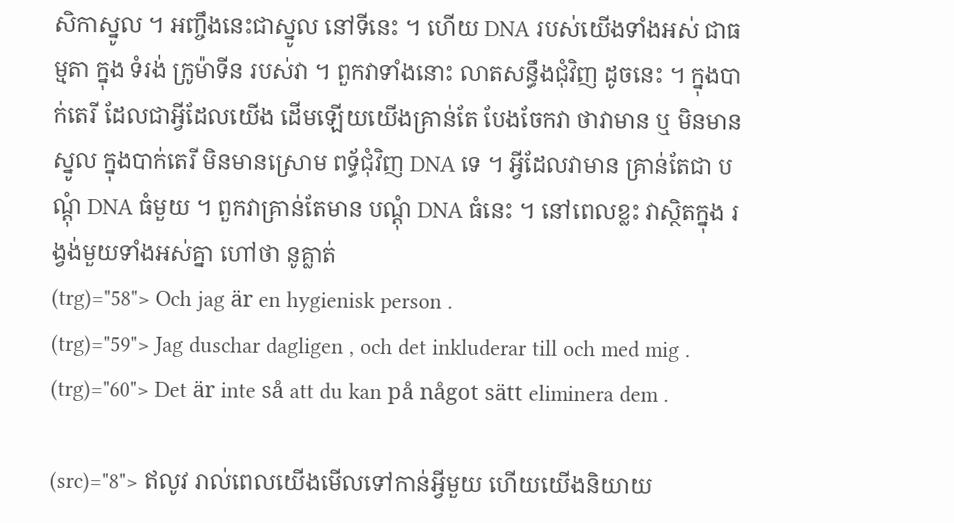សិកាស្នូល ។ អញ្ចឹងនេះជាស្នូល នៅទីនេះ ។ ហើយ DNA របស់យើងទាំងអស់ ជាធម្មតា ក្នុង ទំរង់ ក្រូម៉ាទីន របស់វា ។ ពួកវាទាំងនោះ លាតសន្ធឹងជំុវិញ ដូចនេះ ។ ក្នុងបាក់តេរី ដែលជាអ្វីដែលយើង ដើមឡើយយើងគ្រាន់តែ បែងចែកវា ថាវាមាន ឬ មិនមានស្នូល ក្នុងបាក់តេរី មិនមានស្រោម ពទ្ធ័ជុំវិញ DNA ទេ ។ អ្វីដែលវាមាន គ្រាន់តែជា បណ្តុំ DNA ធំមួយ ។ ពួកវាគ្រាន់តែមាន បណ្តុំ DNA ធំនេះ ។ នៅពេលខ្លះ វាស្ថិតក្នុង រង្វង់មួយទាំងអស់គ្នា ហៅថា នូគ្លាត់
(trg)="58"> Och jag är en hygienisk person .
(trg)="59"> Jag duschar dagligen , och det inkluderar till och med mig .
(trg)="60"> Det är inte så att du kan på något sätt eliminera dem .

(src)="8"> ឥលូវ រាល់ពេលយើងមើលទៅកាន់អ្វីមួយ ហើយយើងនិយាយ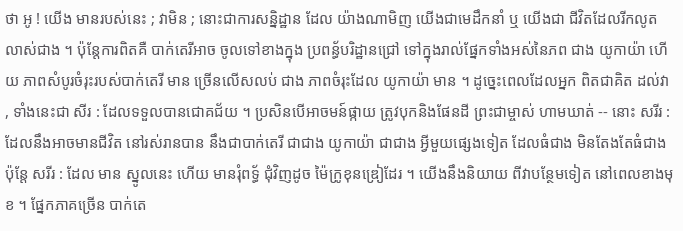ថា អូ ! យើង មានរបស់នេះ ; វាមិន ; នោះជាការសន្និដ្ឋាន ដែល យ៉ាងណាមិញ យើងជាមេដឹកនាំ ឬ យើងជា ជីវិតដែលរីកលូតលាស់ជាង ។ ប៉ុន្តែការពិតគឺ បាក់តេរីអាច ចូលទៅខាងក្នុង ប្រពន្ធ័បរិដ្ឋានជ្រៅ ទៅក្នុងរាល់ផ្នែកទាំងអស់នៃភព ជាង យូកាយ៉ា ហើយ ភាពសំបូរចំរុះរបស់បាក់តេរី មាន ច្រើនលើសលប់ ជាង ភាពចំរុះដែល យូកាយ៉ា មាន ។ ដូច្នេះពេលដែលអ្នក ពិតជាគិត ដល់វា , ទាំងនេះជា សីរ : ដែលទទួលបានជោគជ័យ ។ ប្រសិនបើអាចមន៍ផ្កាយ ត្រូវបុកនិងផែនដី ព្រះជាម្ចាស់ ហាមឃាត់ -- នោះ សរីរ : ដែលនឹងអាចមានជីវិត នៅរស់រានបាន នឹងជាបាក់តេរី ជាជាង យូកាយ៉ា ជាជាង អ្វីមួយផ្សេងទៀត ដែលធំជាង មិនតែងតែធំជាង ប៉ុន្តែ សរីរ : ដែល មាន ស្នូលនេះ ហើយ មានរុំពទ្ធ័ ជុំវិញដូច ម៉ៃក្រូខុនឌ្រៀដែរ ។ យើងនឹងនិយាយ ពីវាបន្ថែមទៀត នៅពេលខាងមុខ ។ ផ្នែកភាគច្រើន បាក់តេ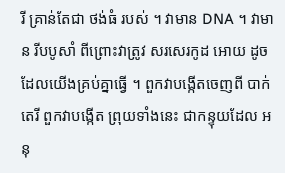រី គ្រាន់តែជា ថង់ធំ របស់ ។ វាមាន DNA ។ វាមាន រីបបូសាំ ពីព្រោះវាត្រូវ សរសេរកូដ អោយ ដូចដែលយើងគ្រប់គ្នាធ្វើ ។ ពួកវាបង្កើតចេញពី បាក់តេរី ពួកវាបង្កើត ព្រុយទាំងនេះ ជាកន្ទុយដែល អនុ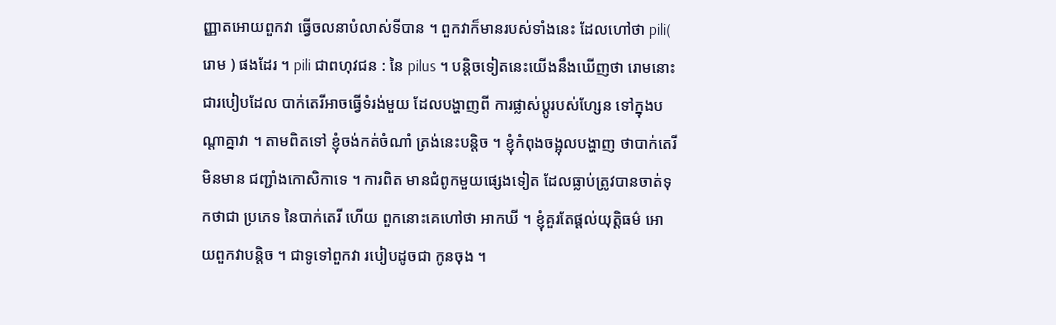ញ្ញាតអោយពួកវា ធ្វើចលនាបំលាស់ទីបាន ។ ពួកវាក៏មានរបស់ទាំងនេះ ដែលហៅថា pili( រោម ) ផងដែរ ។ pili ជាពហុវជន : នៃ pilus ។ បន្តិចទៀតនេះយើងនឹងឃើញថា រោមនោះ ជារបៀបដែល បាក់តេរីអាចធ្វើទំរង់មួយ ដែលបង្ហាញពី ការផ្លាស់ប្តូរបស់ហ្សែន ទៅក្នុងបណ្តាគ្នាវា ។ តាមពិតទៅ ខ្ញុំចង់កត់ចំណាំ ត្រង់នេះបន្តិច ។ ខ្ញុំកំពុងចង្អុលបង្ហាញ ថាបាក់តេរី មិនមាន ជញ្ជាំងកោសិកាទេ ។ ការពិត មានជំពូកមួយផ្សេងទៀត ដែលធ្លាប់ត្រូវបានចាត់ទុកថាជា ប្រភេទ នៃបាក់តេរី ហើយ ពួកនោះគេហៅថា អាកឃី ។ ខ្ញុំគួរតែផ្តល់យុត្តិធម៌ អោយពួកវាបន្តិច ។ ជាទូទៅពួកវា របៀបដូចជា កូនចុង ។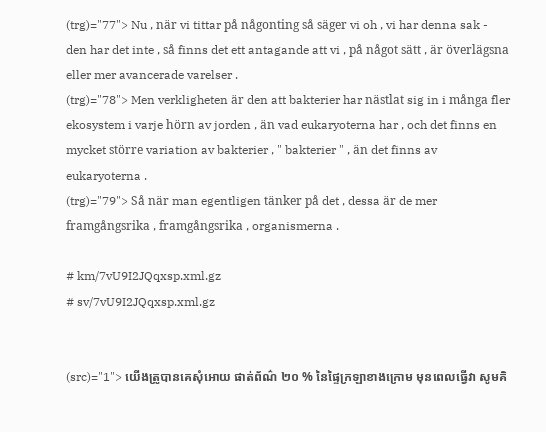(trg)="77"> Nu , när vi tittar på någonting så säger vi oh , vi har denna sak - den har det inte , så finns det ett antagande att vi , på något sätt , är överlägsna eller mer avancerade varelser .
(trg)="78"> Men verkligheten är den att bakterier har nästlat sig in i många fler ekosystem i varje hörn av jorden , än vad eukaryoterna har , och det finns en mycket större variation av bakterier , " bakterier " , än det finns av eukaryoterna .
(trg)="79"> Så när man egentligen tänker på det , dessa är de mer framgångsrika , framgångsrika , organismerna .

# km/7vU9I2JQqxsp.xml.gz
# sv/7vU9I2JQqxsp.xml.gz


(src)="1"> យើងត្រូបានគេសុំអោយ ផាត់ព័ណ៌ ២០ % នៃផ្ទៃក្រឡាខាងក្រោម មុនពេលធ្វើវា សូមគិ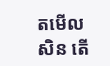តមើលសិន តើ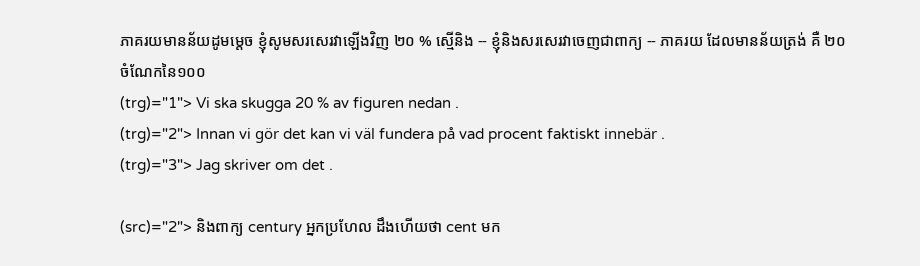ភាគរយមានន័យដូមម្តេច ខ្ញុំសូមសរសេរវាឡើងវិញ ២០ % ស្មើនិង -- ខ្ញុំនិងសរសេរវាចេញជាពាក្យ -- ភាគរយ ដែលមានន័យត្រង់ គឺ ២០ ចំណែកនៃ១០០
(trg)="1"> Vi ska skugga 20 % av figuren nedan .
(trg)="2"> Innan vi gör det kan vi väl fundera på vad procent faktiskt innebär .
(trg)="3"> Jag skriver om det .

(src)="2"> និងពាក្យ century អ្នកប្រហែល ដឹងហើយថា cent មក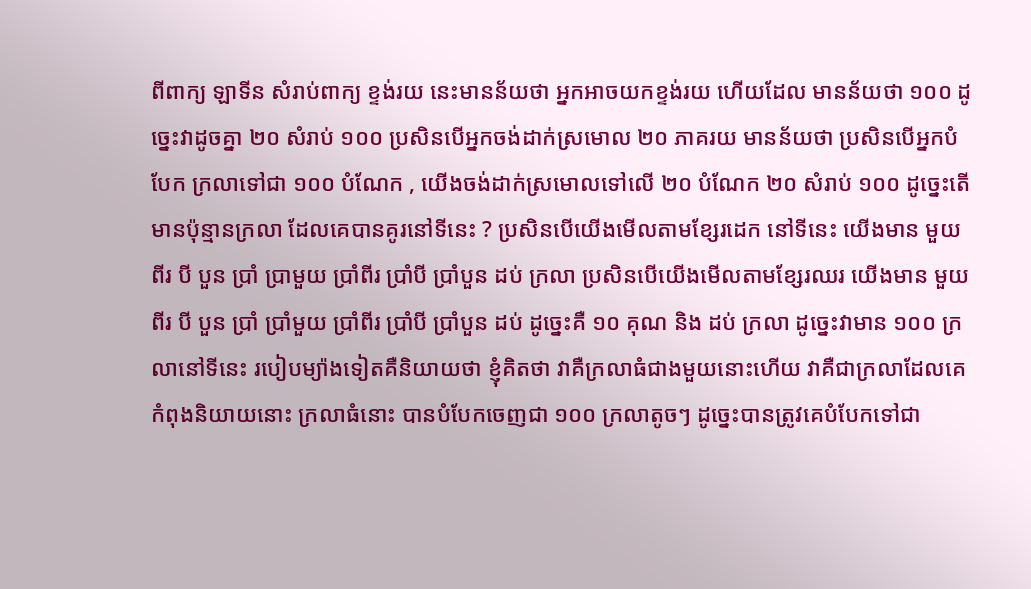ពីពាក្យ ឡាទីន សំរាប់ពាក្យ ខ្ទង់រយ នេះមានន័យថា អ្នកអាចយកខ្ទង់រយ ហើយដែល មានន័យថា ១០០ ដូច្នេះវាដូចគ្នា ២០ សំរាប់ ១០០ ប្រសិនបើអ្នកចង់ដាក់ស្រមោល ២០ ភាគរយ មានន័យថា ប្រសិនបើអ្នកបំបែក ក្រលាទៅជា ១០០ បំណែក , យើងចង់ដាក់ស្រមោលទៅលើ ២០ បំណែក ២០ សំរាប់ ១០០ ដូច្នេះតើមានប៉ុន្មានក្រលា ដែលគេបានគូរនៅទីនេះ ? ប្រសិនបើយើងមើលតាមខ្សែរដេក នៅទីនេះ យើងមាន មួយ ពីរ បី បួន ប្រាំ ប្រាមួយ ប្រាំពីរ ប្រាំបី ប្រាំបួន ដប់ ក្រលា ប្រសិនបើយើងមើលតាមខ្សែរឈរ យើងមាន មួយ ពីរ បី បួន ប្រាំ ប្រាំមួយ ប្រាំពីរ ប្រាំបី ប្រាំបួន ដប់ ដូច្នេះគឺ ១០ គុណ និង ដប់ ក្រលា ដូច្នេះវាមាន ១០០ ក្រលានៅទីនេះ របៀបម្យ៉ាងទៀតគឺនិយាយថា ខ្ញុំគិតថា វាគឺក្រលាធំជាងមួយនោះហើយ វាគឺជាក្រលាដែលគេកំពុងនិយាយនោះ ក្រលាធំនោះ បានបំបែកចេញជា ១០០ ក្រលាតូចៗ ដូច្នេះបានត្រូវគេបំបែកទៅជា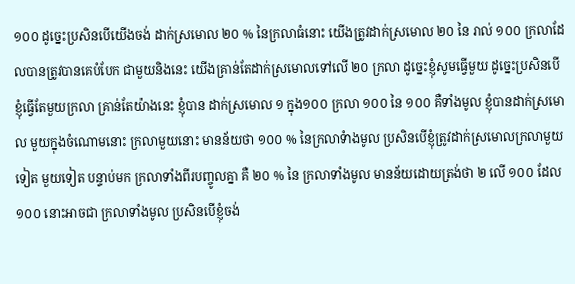១០០ ដូច្នេះប្រសិនបើយើងចង់ ដាក់ស្រមោល ២០ % នៃក្រលាធំនោះ យើងត្រូវដាក់ស្រមោល ២០ នៃ រាល់ ១០០ ក្រលាដែលបានត្រូវបានគេបំបែក ជាមួយនិងនេះ យើងគ្រាន់តែដាក់ស្រមោលទៅលើ ២០ ក្រលា ដូច្នេះខ្ញុំសូមធ្វើមួយ ដូច្នេះប្រសិនបើខ្ញុំធ្វើតែមួយក្រលា គ្រាន់តែយ៉ាងនេះ ខ្ញុំបាន ដាក់ស្រមោល ១ ក្នុង១០០ ក្រលា ១០០ នៃ ១០០ គឺទាំងមូល ខ្ញុំបានដាក់ស្រមោល មួយក្នុងចំណោមនោះ ក្រលាមួយនោះ មានន័យថា ១០០ % នៃក្រលាទំាងមូល ប្រសិនបើខ្ញុំត្រូវដាក់ស្រមោលក្រលាមួយទៀត មួយទៀត បន្ទាប់មក ក្រលាទាំងពីរបញ្ចូលគ្នា គឺ ២០ % នៃ ក្រលាទាំងមូល មានន័យដោយត្រង់ថា ២ លើ ១០០ ដែល ១០០ នោះអាចជា ក្រលាទាំងមូល ប្រសិនបើខ្ញុំចង់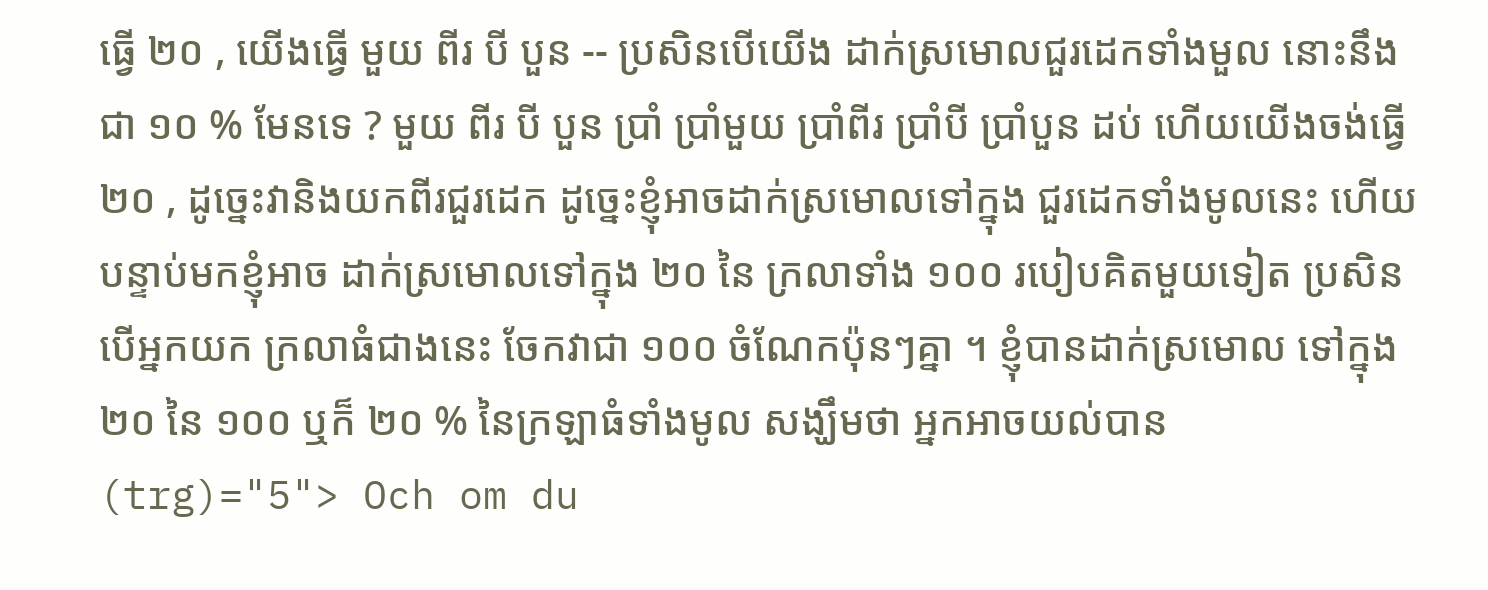ធ្វើ ២០ , យើងធ្វើ មួយ ពីរ បី បួន -- ប្រសិនបើយើង ដាក់ស្រមោលជួរដេកទាំងមួល នោះនឹងជា ១០ % មែនទេ ? មួយ ពីរ បី បួន ប្រាំ ប្រាំមួយ ប្រាំពីរ ប្រាំបី ប្រាំបួន ដប់ ហើយយើងចង់ធ្វើ ២០ , ដូច្នេះវានិងយកពីរជួរដេក ដូច្នេះខ្ញុំអាចដាក់ស្រមោលទៅក្នុង ជួរដេកទាំងមូលនេះ ហើយបន្ទាប់មកខ្ញុំអាច ដាក់ស្រមោលទៅក្នុង ២០ នៃ ក្រលាទាំង ១០០ របៀបគិតមួយទៀត ប្រសិនបើអ្នកយក ក្រលាធំជាងនេះ ចែកវាជា ១០០ ចំណែកប៉ុនៗគ្នា ។ ខ្ញំុបានដាក់ស្រមោល ទៅក្នុង ២០ នៃ ១០០ ឬក៏ ២០ % នៃក្រឡាធំទាំងមូល សង្ឃឹមថា អ្នកអាចយល់បាន
(trg)="5"> Och om du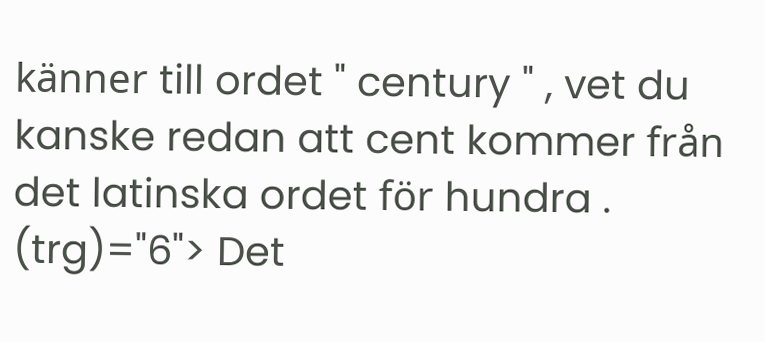känner till ordet " century " , vet du kanske redan att cent kommer från det latinska ordet för hundra .
(trg)="6"> Det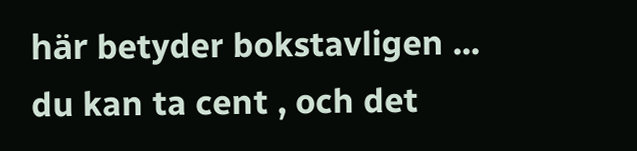här betyder bokstavligen ... du kan ta cent , och det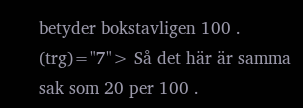betyder bokstavligen 100 .
(trg)="7"> Så det här är samma sak som 20 per 100 .